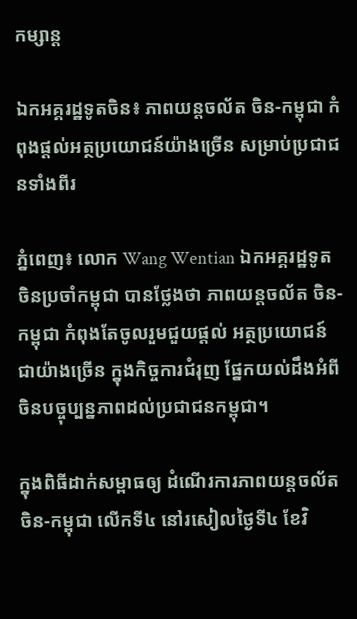កម្សាន្ត

ឯកអគ្គរដ្ឋទូតចិន៖ ភាពយន្ដចល័ត ចិន-កម្ពុជា កំពុងផ្ដល់អត្ថប្រយោជន៍យ៉ាងច្រើន សម្រាប់ប្រជាជនទាំងពីរ

ភ្នំពេញ៖ លោក Wang Wentian ឯកអគ្គរដ្ឋទូតចិនប្រចាំកម្ពុជា បានថ្លែងថា ភាពយន្ដចល័ត ចិន-កម្ពុជា កំពុងតែចូលរួមជួយផ្តល់ អត្ថប្រយោជន៍ជាយ៉ាងច្រើន ក្នុងកិច្ចការជំរុញ ផ្នែកយល់ដឹងអំពី ចិនបច្ចុប្បន្នភាពដល់ប្រជាជនកម្ពុជា។

ក្នុងពិធីដាក់សម្ពាធឲ្យ ដំណើរការភាពយន្ដចល័ត ចិន-កម្ពុជា លើកទី៤ នៅរសៀលថ្ងៃទី៤ ខែវិ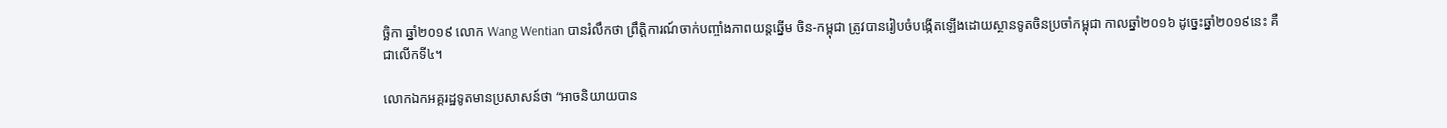ច្ឆិកា ឆ្នាំ២០១៩ លោក Wang Wentian បានរំលឹកថា ព្រឹត្តិការណ៍ចាក់បញ្ចាំងភាពយន្តឆ្នើម ចិន-កម្ពុជា ត្រូវបានរៀបចំបង្កើតឡើងដោយស្ថានទូតចិនប្រចាំកម្ពុជា កាលឆ្នាំ២០១៦ ដូច្នេះឆ្នាំ២០១៩នេះ គឺជាលើកទី៤។

លោកឯកអគ្គរដ្ឋទូតមានប្រសាសន៍ថា “អាចនិយាយបាន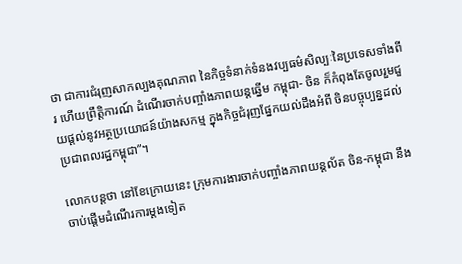ថា ជាការជំរុញសាកល្បងគុណភាព នៃកិច្ចទំនាក់ទំនងវប្បធម៌សិល្បៈនៃប្រទេសទាំងពីរ ហើយព្រឹត្តិការណ៍ ដំណើរចាក់បញ្ចាំងភាពយន្តឆ្នើម កម្ពុជា- ចិន ក៏កំពុងតែចូលរួមជួយផ្តល់នូវអត្ថប្រយោជន៍យ៉ាងសកម្ម ក្នុងកិច្ចជំរុញផ្នែកយល់ដឹងអំពី ចិនបច្ចុប្បន្នដល់ប្រជាពលរដ្ឋកម្ពុជា”។

លោកបន្ដថា នៅខែក្រោយនេះ ក្រុមការងារចាក់បញ្ចាំងភាពយន្តល័ត ចិន-កម្ពុជា នឹងចាប់ផ្តើមដំណើរការម្តងទៀត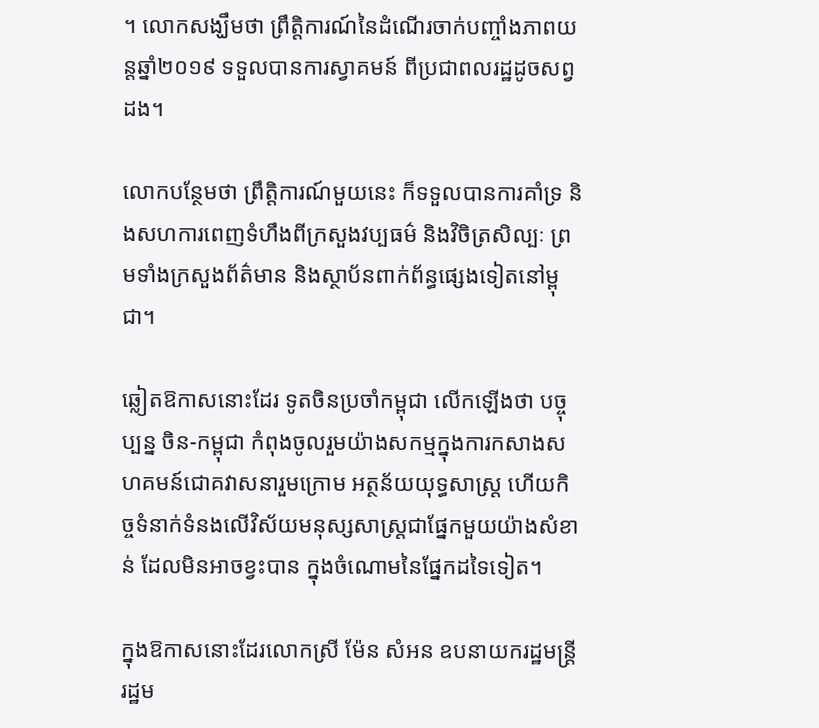។ លោកសង្ឃឹមថា ព្រឹត្តិការណ៍នៃដំណើរចាក់បញ្ចាំងភាពយន្តឆ្នាំ២០១៩ ទទួលបានការស្វាគមន៍ ពីប្រជាពលរដ្ឋដូចសព្វដង។

លោកបន្ថែមថា ព្រឹត្តិការណ៍មួយនេះ ក៏ទទួលបានការគាំទ្រ និងសហការពេញទំហឹងពីក្រសួងវប្បធម៌ និងវិចិត្រសិល្បៈ ព្រមទាំងក្រសួងព័ត៌មាន និងស្ថាប័នពាក់ព័ន្ធផ្សេងទៀតនៅម្ពុជា។

ឆ្លៀតឱកាសនោះដែរ ទូតចិនប្រចាំកម្ពុជា លើកឡើងថា បច្ចុប្បន្ន ចិន-កម្ពុជា កំពុងចូលរួមយ៉ាងសកម្មក្នុងការកសាងសហគមន៍ជោគវាសនារួមក្រោម អត្ថន័យយុទ្ធសាស្រ្ត ហើយកិច្ចទំនាក់ទំនងលើវិស័យមនុស្សសាស្រ្តជាផ្នែកមួយយ៉ាងសំខាន់ ដែលមិនអាចខ្វះបាន ក្នុងចំណោមនៃផ្នែកដទៃទៀត។

ក្នុងឱកាសនោះដែរលោកស្រី ម៉ែន សំអន ឧបនាយករដ្ឋមន្រ្ដី រដ្ឋម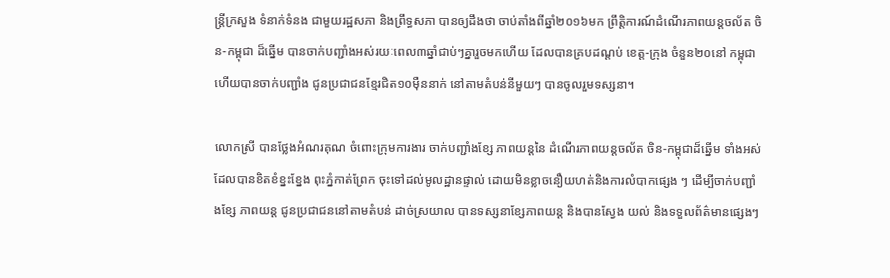ន្ត្រីក្រសួង ទំនាក់ទំនង ជាមួយរដ្ឋសភា និងព្រឹទ្ធសភា បានឲ្យដឹងថា ចាប់តាំងពីឆ្នាំ២០១៦មក ព្រឹត្តិការណ៍ដំណើរភាពយន្តចល័ត ចិន-កម្ពុជា ដ៏ឆ្នើម បានចាក់បញ្ជាំងអស់រយៈពេល៣ឆ្នាំជាប់ៗគ្នារួចមកហើយ ដែលបានគ្របដណ្ដប់ ខេត្ត-ក្រុង ចំនួន២០នៅ កម្ពុជា ហើយបានចាក់បញ្ជាំង ជូនប្រជាជនខ្មែរជិត១០ម៉ឺននាក់ នៅតាមតំបន់នីមួយៗ បានចូលរួមទស្សនា។

លោកស្រី បានថ្លែងអំណរគុណ ចំពោះក្រុមការងារ ចាក់បញ្ជាំងខ្សែ ភាពយន្តនៃ ដំណើរភាពយន្តចល័ត ចិន-កម្ពុជាដ៏ឆ្នើម ទាំងអស់ ដែលបានខិតខំខ្នះខ្នែង ពុះភ្នំកាត់ព្រែក ចុះទៅដល់មូលដ្ឋានផ្ទាល់ ដោយមិនខ្លាចនឿយហត់និងការលំបាកផ្សេង ៗ ដើម្បីចាក់បញ្ជាំងខ្សែ ភាពយន្ត ជូនប្រជាជននៅតាមតំបន់ ដាច់ស្រយាល បានទស្សនាខ្សែភាពយន្ត និងបានស្វែង យល់ និងទទួលព័ត៌មានផ្សេងៗ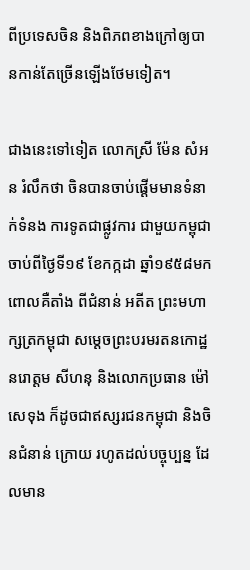ពីប្រទេសចិន និងពិភពខាងក្រៅឲ្យបានកាន់តែច្រើនឡើងថែមទៀត។

ជាងនេះទៅទៀត លោកស្រី ម៉ែន សំអន រំលឹកថា ចិនបានចាប់ផ្តើមមានទំនាក់ទំនង ការទូតជាផ្លូវការ ជាមួយកម្ពុជា ចាប់ពីថ្ងៃទី១៩ ខែកក្កដា ឆ្នាំ១៩៥៨មក ពោលគឺតាំង ពីជំនាន់ អតីត ព្រះមហាក្សត្រកម្ពុជា សម្តេចព្រះបរមរតនកោដ្ឋ នរោត្តម សីហនុ និងលោកប្រធាន ម៉ៅ សេទុង ក៏ដូចជាឥស្សរជនកម្ពុជា និងចិនជំនាន់ ក្រោយ រហូតដល់បច្ចុប្បន្ន ដែលមាន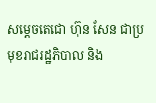សម្តេចតេជោ ហ៊ុន សែន ជាប្រមុខរាជរដ្ឋភិបាល និង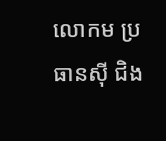លោកម ប្រធានស៊ី ជិង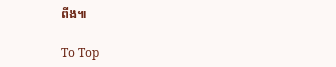ពីង៕

To Top